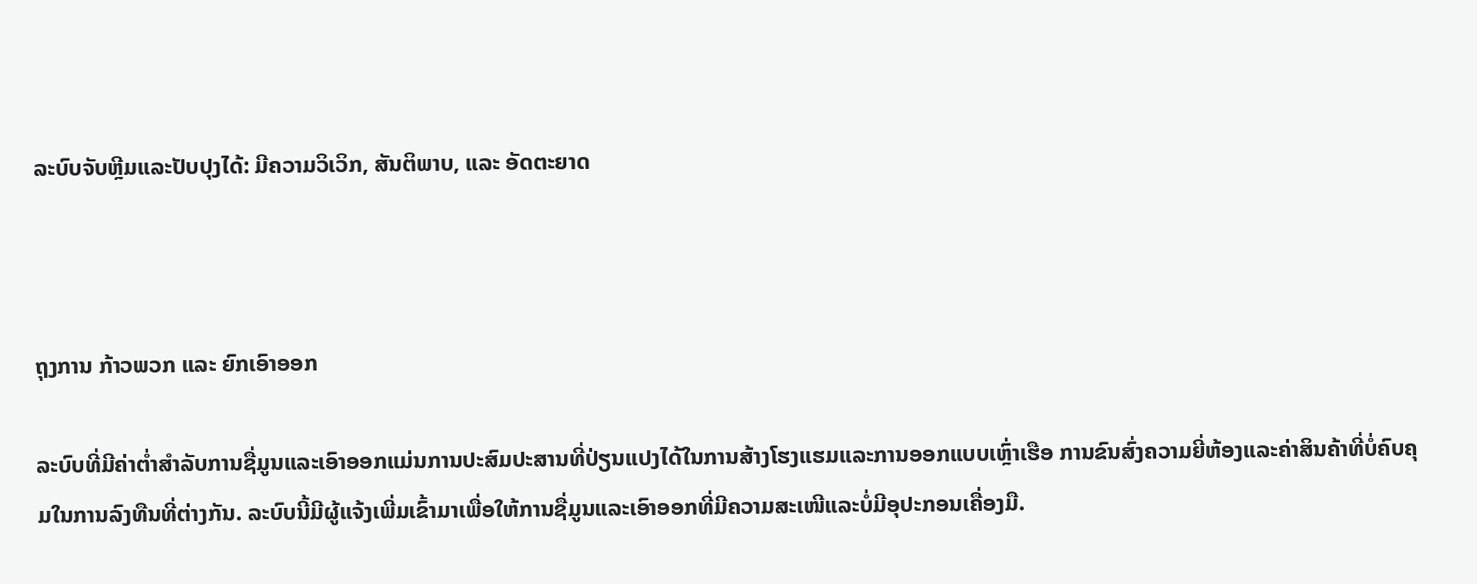ລະບົບຈັບຫຼີມແລະປັບປຸງໄດ້: ມີຄວາມວິເວິກ, ສັນຕິພາບ, ແລະ ອັດຕະຍາດ



ຖຸງການ ກ້າວພວກ ແລະ ຍົກເອົາອອກ

ລະບົບທີ່ມີຄ່າຕ່ຳສຳລັບການຊື່ມູນແລະເອົາອອກແມ່ນການປະສົມປະສານທີ່ປ່ຽນແປງໄດ້ໃນການສ້າງໂຮງແຮມແລະການອອກແບບເຫຼົ່າເຮືອ ການຂົນສົ່ງຄວາມຍີ່ຫ້ອງແລະຄ່າສິນຄ້າທີ່ບໍ່ຄົບຄຸມໃນການລົງທືນທີ່ຕ່າງກັນ. ລະບົບນີ້ມີຜູ້ແຈ້ງເພີ່ມເຂົ້າມາເພື່ອໃຫ້ການຊື່ມູນແລະເອົາອອກທີ່ມີຄວາມສະເໜີແລະບໍ່ມີອຸປະກອນເຄື່ອງມື.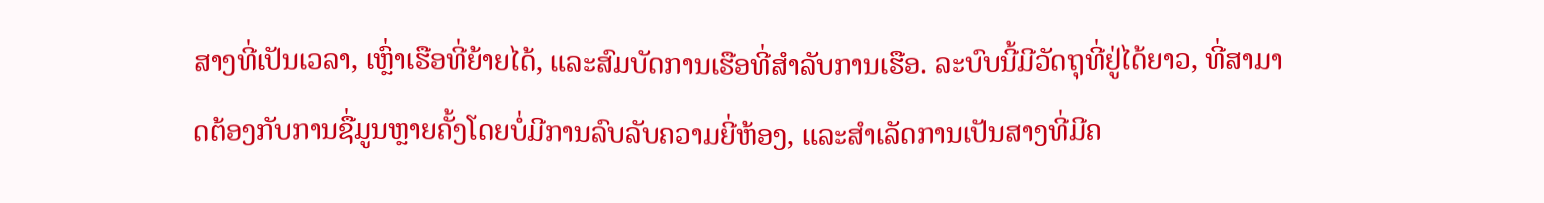ສາງທີ່ເປັນເວລາ, ເຫຼົ່າເຮືອທີ່ຍ້າຍໄດ້, ແລະສົມບັດການເຮືອທີ່ສຳລັບການເຮືອ. ລະບົບນີ້ມີວັດຖຸທີ່ຢູ່ໄດ້ຍາວ, ທີ່ສາມາດຕ້ອງກັບການຊື່ມູນຫຼາຍຄັ້ງໂດຍບໍ່ມີການລົບລັບຄວາມຍີ່ຫ້ອງ, ແລະສຳເລັດການເປັນສາງທີ່ມີຄ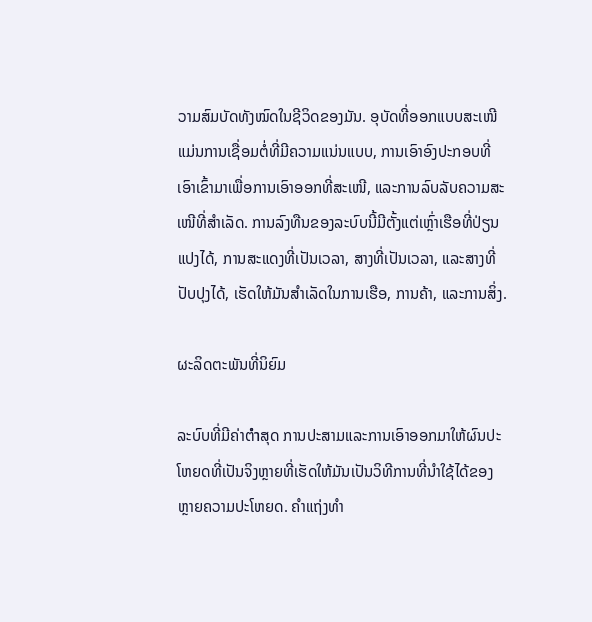ວາມສົມບັດທັງໝົດໃນຊີວິດຂອງມັນ. ອຸບັດທີ່ອອກແບບສະເໜີແມ່ນການເຊື່ອມຕໍ່ທີ່ມີຄວາມແນ່ນແບບ, ການເອົາອົງປະກອບທີ່ເອົາເຂົ້າມາເພື່ອການເອົາອອກທີ່ສະເໜີ, ແລະການລົບລັບຄວາມສະເໜີທີ່ສຳເລັດ. ການລົງທືນຂອງລະບົບນີ້ມີຕັ້ງແຕ່ເຫຼົ່າເຮືອທີ່ປ່ຽນແປງໄດ້, ການສະແດງທີ່ເປັນເວລາ, ສາງທີ່ເປັນເວລາ, ແລະສາງທີ່ປັບປຸງໄດ້, ເຮັດໃຫ້ມັນສຳເລັດໃນການເຮືອ, ການຄ້າ, ແລະການສິ່ງ.

ຜະລິດຕະພັນທີ່ນິຍົມ

ລະບົບທີ່ມີຄ່າຕ່ำສຸດ ການປະສາມແລະການເອົາອອກມາໃຫ້ຜົນປະໂຫຍດທີ່ເປັນຈິງຫຼາຍທີ່ເຮັດໃຫ້ມັນເປັນວິທີການທີ່ນໍາໃຊ້ໄດ້ຂອງຫຼາຍຄວາມປະໂຫຍດ. ຄຳແຖ່ງທຳ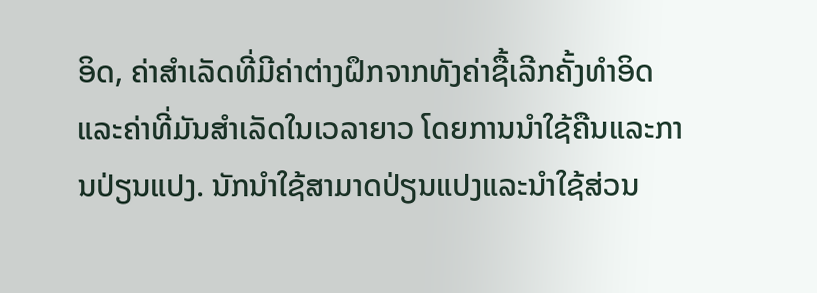ອິດ, ຄ່າສຳເລັດທີ່ມີຄ່າຕ່າງຝຶກຈາກທັງຄ່າຊື້ເລີກຄັ້ງທຳອິດແລະຄ່າທີ່ມັນສຳເລັດໃນເວລາຍາວ ໂດຍການນຳໃຊ້ຄືນແລະການປ່ຽນແປງ. ນັກນຳໃຊ້ສາມາດປ່ຽນແປງແລະນຳໃຊ້ສ່ວນ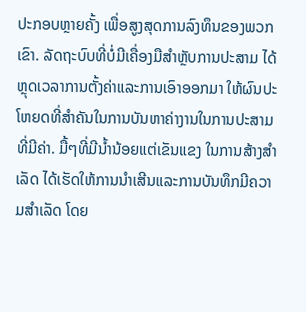ປະກອບຫຼາຍຄັ້ງ ເພື່ອສູງສຸດການລົງທຶນຂອງພວກເຂົາ. ລັດຖະບົບທີ່ບໍ່ມີເຄື່ອງມືສຳຫຼັບການປະສາມ ໄດ້ຫຼຸດເວລາການຕັ້ງຄ່າແລະການເອົາອອກມາ ໃຫ້ຜົນປະໂຫຍດທີ່ສຳຄັນໃນການບັນຫາຄ່າງານໃນການປະສາມທີ່ມີຄ່າ. ມື້ໆທີ່ມີນ້ຳນ້ອຍແຕ່ເຂັນແຂງ ໃນການສ້າງສຳເລັດ ໄດ້ເຮັດໃຫ້ການນຳເສີນແລະການບັນທຶກມີຄວາມສຳເລັດ ໂດຍ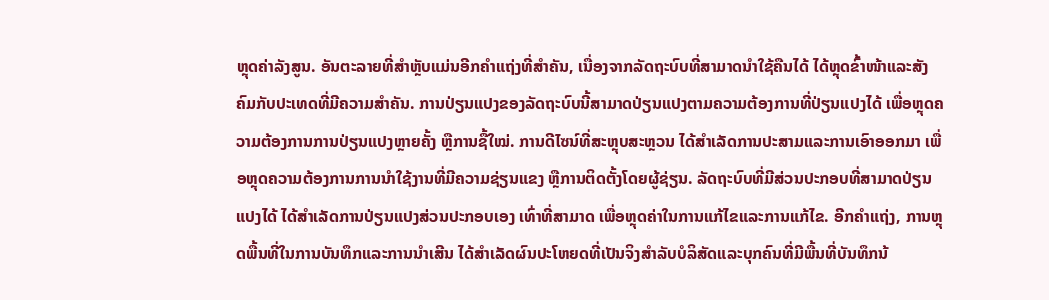ຫຼຸດຄ່າລັງສູນ. ອັນຕະລາຍທີ່ສຳຫຼັບແມ່ນອີກຄຳແຖ່ງທີ່ສຳຄັນ, ເນື່ອງຈາກລັດຖະບົບທີ່ສາມາດນຳໃຊ້ຄືນໄດ້ ໄດ້ຫຼຸດຂົ້າໜ້າແລະສັງຄົມກັບປະເທດທີ່ມີຄວາມສຳຄັນ. ການປ່ຽນແປງຂອງລັດຖະບົບນີ້ສາມາດປ່ຽນແປງຕາມຄວາມຕ້ອງການທີ່ປ່ຽນແປງໄດ້ ເພື່ອຫຼຸດຄວາມຕ້ອງການການປ່ຽນແປງຫຼາຍຄັ້ງ ຫຼືການຊື້ໃໝ່. ການດີไซນ໌ທີ່ສະຫຼຸບສະຫຼວນ ໄດ້ສຳເລັດການປະສາມແລະການເອົາອອກມາ ເພື່ອຫຼຸດຄວາມຕ້ອງການການນຳໃຊ້ງານທີ່ມີຄວາມຊ່ຽນແຂງ ຫຼືການຕິດຕັ້ງໂດຍຜູ້ຊ່ຽນ. ລັດຖະບົບທີ່ມີສ່ວນປະກອບທີ່ສາມາດປ່ຽນແປງໄດ້ ໄດ້ສຳເລັດການປ່ຽນແປງສ່ວນປະກອບເອງ ເທົ່າທີ່ສາມາດ ເພື່ອຫຼຸດຄ່າໃນການແກ້ໄຂແລະການແກ້ໄຂ. ອີກຄຳແຖ່ງ, ການຫຼຸດພື້ນທີ່ໃນການບັນທຶກແລະການນຳເສີນ ໄດ້ສຳເລັດຜົນປະໂຫຍດທີ່ເປັນຈິງສຳລັບບໍລິສັດແລະບຸກຄົນທີ່ມີພື້ນທີ່ບັນທຶກນ້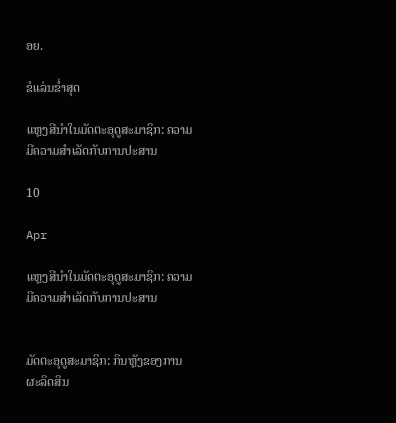ອຍ.

ຂໍແລ່ນຂໍ່າສຸດ

ແຫຼງສີນຳໃນມັດຕະອຸດູສະມາຊິກ: ຄວາມມີຄວາມສຳເລັດກັບການປະສານ

10

Apr

ແຫຼງສີນຳໃນມັດຕະອຸດູສະມາຊິກ: ຄວາມມີຄວາມສຳເລັດກັບການປະສານ


ມັດຕະອຸດູສະມາຊິກ: ກິນຫຼັງຂອງການຜະລິດສິນ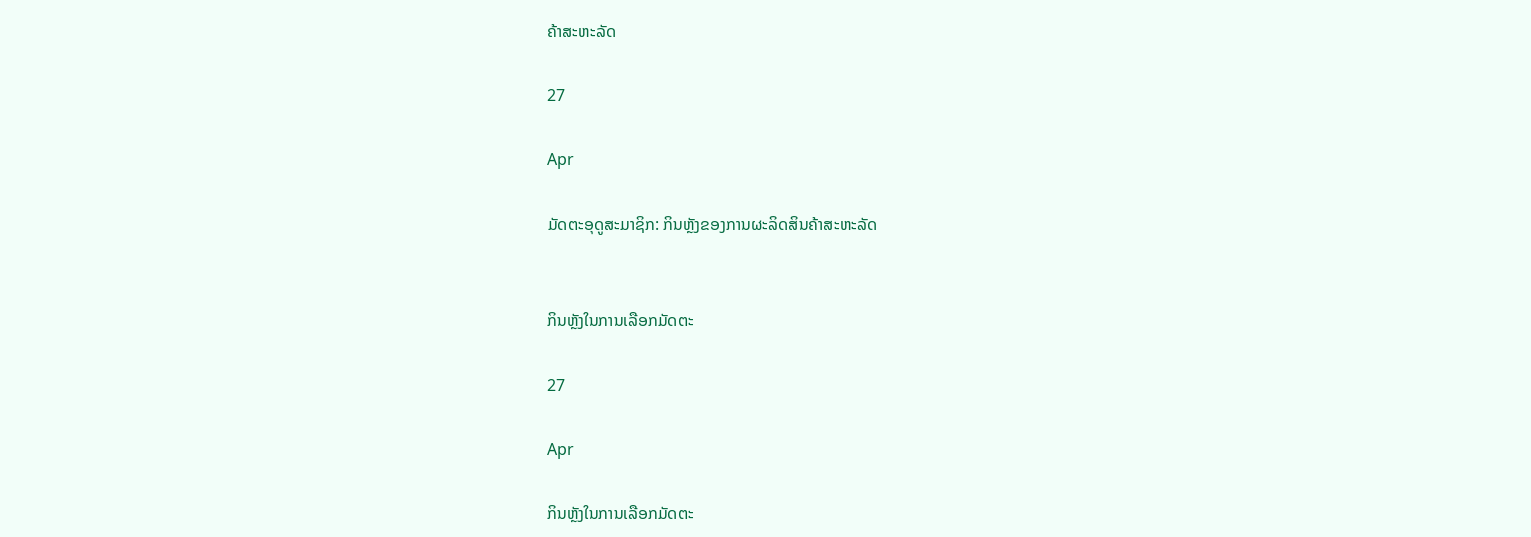ຄ້າສະຫະລັດ

27

Apr

ມັດຕະອຸດູສະມາຊິກ: ກິນຫຼັງຂອງການຜະລິດສິນຄ້າສະຫະລັດ


ກິນຫຼັງໃນການເລືອກມັດຕະ

27

Apr

ກິນຫຼັງໃນການເລືອກມັດຕະ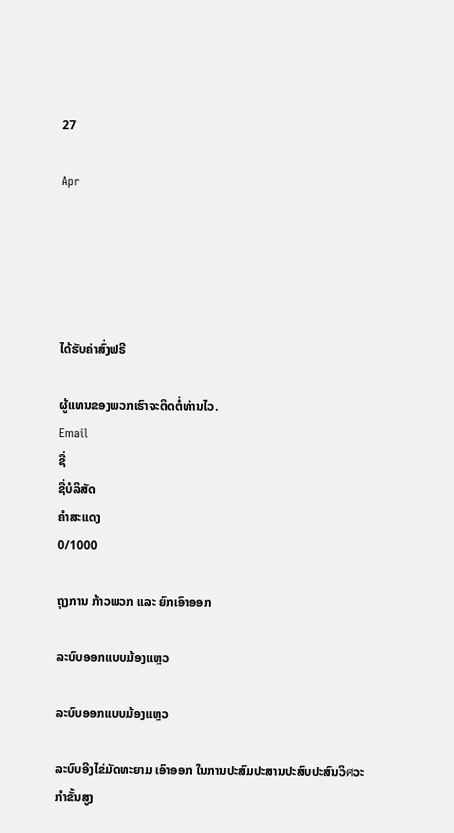27

Apr





ໄດ້ຮັບຄ່າສົ່ງຟຣີ

ຜູ້ແທນຂອງພວກເຮົາຈະຕິດຕໍ່ທ່ານໄວ.
Email
ຊື່
ຊື່ບໍລິສັດ
ຄຳສະແດງ
0/1000

ຖຸງການ ກ້າວພວກ ແລະ ຍົກເອົາອອກ

ລະບົບອອກແບບມ້ອງແຫຼວ

ລະບົບອອກແບບມ້ອງແຫຼວ

ລະບົບອີງໄຂ່ມັດທະຍາມ ເອົາອອກ ໃນການປະສົມປະສານປະສົບປະສົນວິศວະກຳຂັ້ນສູງ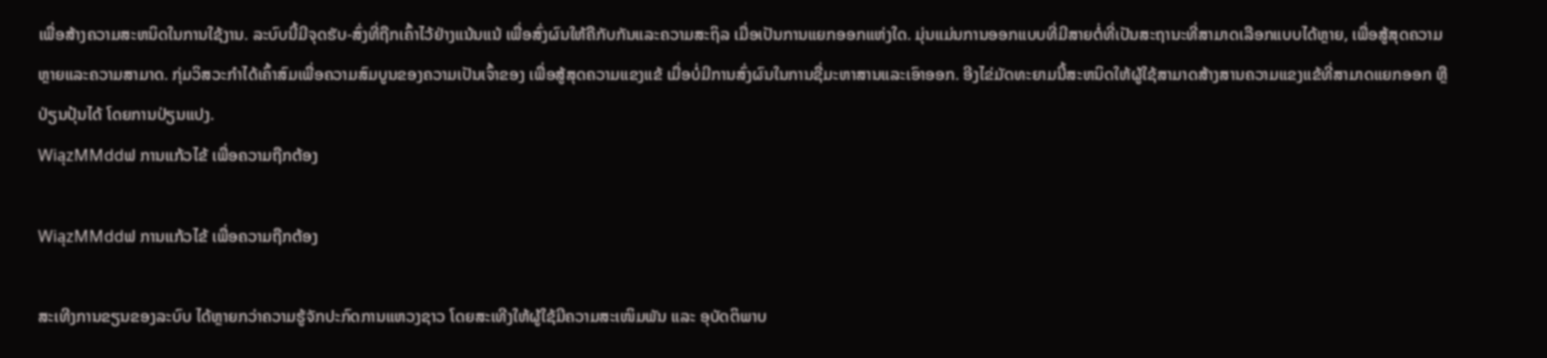ເພື່ອສ້າງຄວາມສະຫນິດໃນການໃຊ້ງານ. ລະບົບນີ້ມີຈຸດຮັບ-ສົ່ງທີ່ຖືກເຄົ້າໄວ້ຢ່າງແນ້ນແນ້ ເພື່ອສົ່ງຜົນໃຫ້ຄືກັບກັນແລະຄວາມສະຖິລ ເມື່ອເປັນການແຍກອອກແຫ່ງໃດ. ມຸ່ນແມ່ນການອອກແບບທີ່ມີສາຍຕໍ່ທີ່ເປັນສະຖານະທີ່ສາມາດເລືອກແບບໄດ້ຫຼາຍ, ເພື່ອສູ້ສຸດຄວາມຫຼາຍແລະຄວາມສາມາດ. ກຸ່ມວິສວະກຳໄດ້ເຄົ້າສົມເພື່ອຄວາມສົມບູນຂອງຄວາມເປັນເຈົ້າຂອງ ເພື່ອສູ້ສຸດຄວາມແຂງແຂ້ ເມື່ອບໍ່ມີການສົ່ງຜົນໃນການຊື່ມະຫາສານແລະເອົາອອກ. ອີງໄຂ່ມັດທະຍາມນີ້ສະຫນິດໃຫ້ຜູ້ໃຊ້ສາມາດສ້າງສານຄວາມແຂງແຂ້ທີ່ສາມາດແຍກອອກ ຫຼືປ່ຽນປຸ້ນໄດ້ ໂດຍການປ່ຽນແປງ.
WiązMMddຟ ການແກ້ວໄຂ້ ເພື່ອຄວາມຖືກຕ້ອງ

WiązMMddຟ ການແກ້ວໄຂ້ ເພື່ອຄວາມຖືກຕ້ອງ

ສະເທີງການຂຽນຂອງລະບົບ ໄດ້ຫຼາຍກວ່າຄວາມຮູ້ຈັກປະກົດການແຫວງຊາວ ໂດຍສະເທີງໃຫ້ຜູ້ໃຊ້ມີຄວາມສະເໜິມພັນ ແລະ ອຸບັດຕິພາບ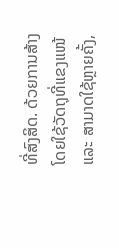ທີ່ສົງສິດ. ດ້ວຍການສ້າງໂດຍໃຊ້ວັດຖຸທີ່ແຂງແໜ້ ແລະ ສາມາດໃຊ້ຫຼາຍຄັ້ງ,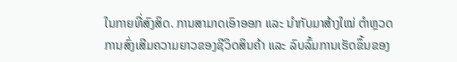ໃນກາຍທີ່ສົງສິດ. ການສາມາດເອົາອອກ ແລະ ນຳກັບມາສ້າງໃໝ່ ຕຳຫຼວດການສົ່ງເສີມຄວາມຍາວຂອງຊີວິດສິນຄ້າ ແລະ ລົບລົ້ມການເຮັດຂຶ້ນຂອງ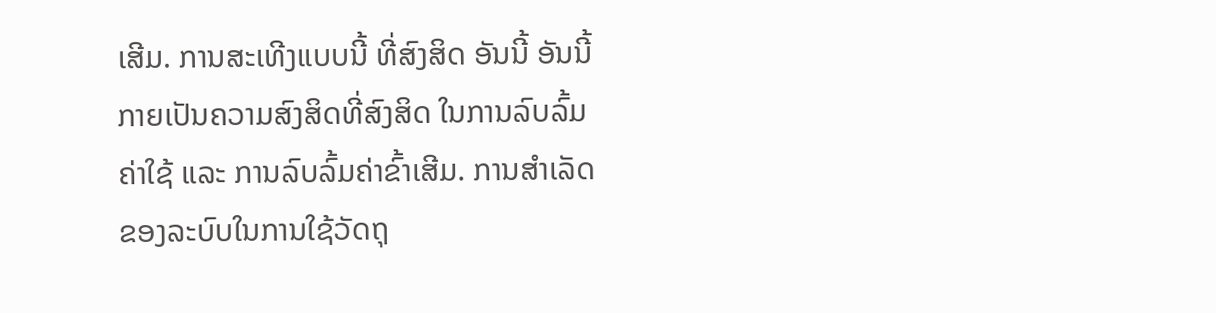ເສີມ. ການສະເທີງແບບນີ້ ທີ່ສົງສິດ ອັນນີ້ ອັນນີ້ ກາຍເປັນຄວາມສົງສິດທີ່ສົງສິດ ໃນການລົບລົ້ມຄ່າໃຊ້ ແລະ ການລົບລົ້ມຄ່າຂົ້າເສີມ. ການສຳເລັດຂອງລະບົບໃນການໃຊ້ວັດຖຸ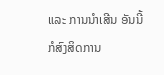ແລະ ການນຳເສີນ ອັນນີ້ ກໍສົງສິດການ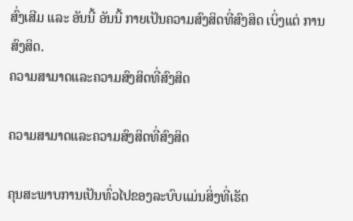ສົ່ງເສີມ ແລະ ອັນນີ້ ອັນນີ້ ກາຍເປັນຄວາມສົງສິດທີ່ສົງສິດ ເບິ່ງແຕ່ ການສົງສິດ.
ຄວາມສາມາດແລະຄວາມສົງສິດທີ່ສົງສິດ

ຄວາມສາມາດແລະຄວາມສົງສິດທີ່ສົງສິດ

ຄຸນສະພາບການເປັນທົ່ວໄປຂອງລະບົບແມ່ນສິ່ງທີ່ເຮັດ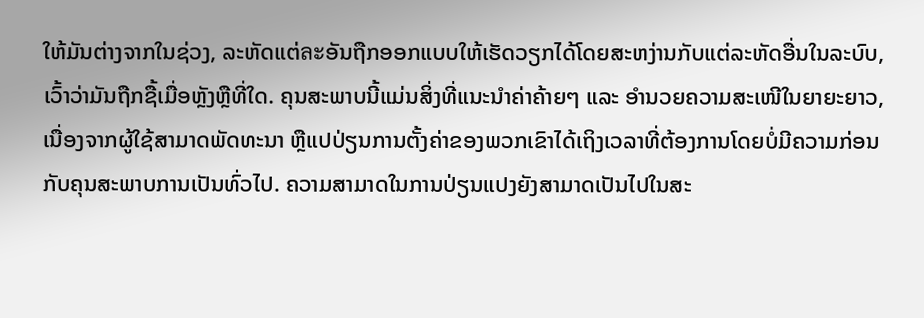ໃຫ້ມັນຕ່າງຈາກໃນຊ່ວງ, ລະຫັດແຕ່ละອັນຖືກອອກແບບໃຫ້ເຮັດວຽກໄດ້ໂດຍສະຫງ່ານກັບແຕ່ລະຫັດອື່ນໃນລະບົບ, ເວົ້າວ່າມັນຖືກຊື້ເມື່ອຫຼັງຫຼືທີ່ໃດ. ຄຸນສະພາບນີ້ແມ່ນສິ່ງທີ່ແນະນຳຄ່າຄ້າຍໆ ແລະ ອຳນວຍຄວາມສະເໜີໃນຍາຍະຍາວ, ເນື່ອງຈາກຜູ້ໃຊ້ສາມາດພັດທະນາ ຫຼືແປປ່ຽນການຕັ້ງຄ່າຂອງພວກເຂົາໄດ້ເຖິງເວລາທີ່ຕ້ອງການໂດຍບໍ່ມີຄວາມກ່ອນກັບຄຸນສະພາບການເປັນທົ່ວໄປ. ຄວາມສາມາດໃນການປ່ຽນແປງຍັງສາມາດເປັນໄປໃນສະ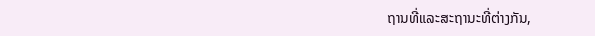ຖານທີ່ແລະສະຖານະທີ່ຕ່າງກັນ,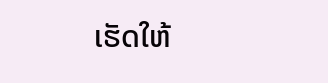ເຮັດໃຫ້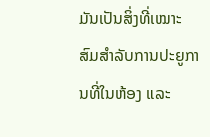ມັນເປັນສິ່ງທີ່ເໝາະສົມສຳລັບການປະຍູການທີ່ໃນຫ້ອງ ແລະ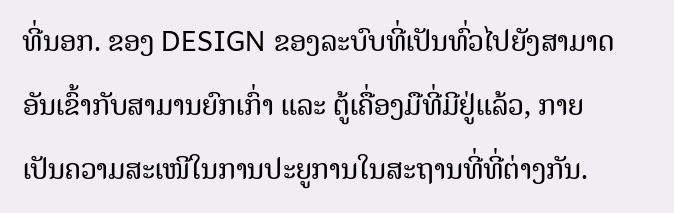ທີ່ນອກ. ຂອງ DESIGN ຂອງລະບົບທີ່ເປັນທົ່ວໄປຍັງສາມາດອັນເຂົ້າກັບສາມານຍົກເກົ່າ ແລະ ຕູ້ເຄື່ອງມືທີ່ມີຢູ່ແລ້ວ, ກາຍເປັນຄວາມສະເໜີໃນການປະຍູການໃນສະຖານທີ່ທີ່ຕ່າງກັນ.